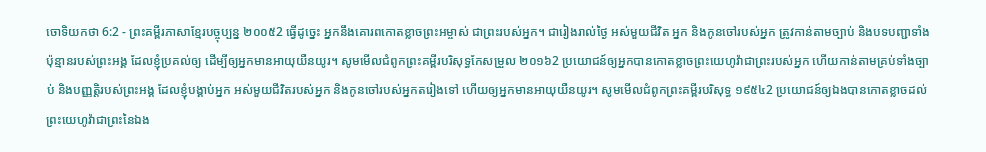ចោទិយកថា 6:2 - ព្រះគម្ពីរភាសាខ្មែរបច្ចុប្បន្ន ២០០៥2 ធ្វើដូច្នេះ អ្នកនឹងគោរពកោតខ្លាចព្រះអម្ចាស់ ជាព្រះរបស់អ្នក។ ជារៀងរាល់ថ្ងៃ អស់មួយជីវិត អ្នក និងកូនចៅរបស់អ្នក ត្រូវកាន់តាមច្បាប់ និងបទបញ្ជាទាំងប៉ុន្មានរបស់ព្រះអង្គ ដែលខ្ញុំប្រគល់ឲ្យ ដើម្បីឲ្យអ្នកមានអាយុយឺនយូរ។ សូមមើលជំពូកព្រះគម្ពីរបរិសុទ្ធកែសម្រួល ២០១៦2 ប្រយោជន៍ឲ្យអ្នកបានកោតខ្លាចព្រះយេហូវ៉ាជាព្រះរបស់អ្នក ហើយកាន់តាមគ្រប់ទាំងច្បាប់ និងបញ្ញត្តិរបស់ព្រះអង្គ ដែលខ្ញុំបង្គាប់អ្នក អស់មួយជីវិតរបស់អ្នក និងកូនចៅរបស់អ្នកតរៀងទៅ ហើយឲ្យអ្នកមានអាយុយឺនយូរ។ សូមមើលជំពូកព្រះគម្ពីរបរិសុទ្ធ ១៩៥៤2 ប្រយោជន៍ឲ្យឯងបានកោតខ្លាចដល់ព្រះយេហូវ៉ាជាព្រះនៃឯង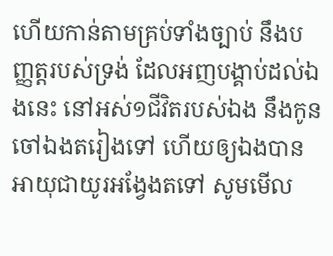ហើយកាន់តាមគ្រប់ទាំងច្បាប់ នឹងបញ្ញត្តរបស់ទ្រង់ ដែលអញបង្គាប់ដល់ឯងនេះ នៅអស់១ជីវិតរបស់ឯង នឹងកូនចៅឯងតរៀងទៅ ហើយឲ្យឯងបានអាយុជាយូរអង្វែងតទៅ សូមមើល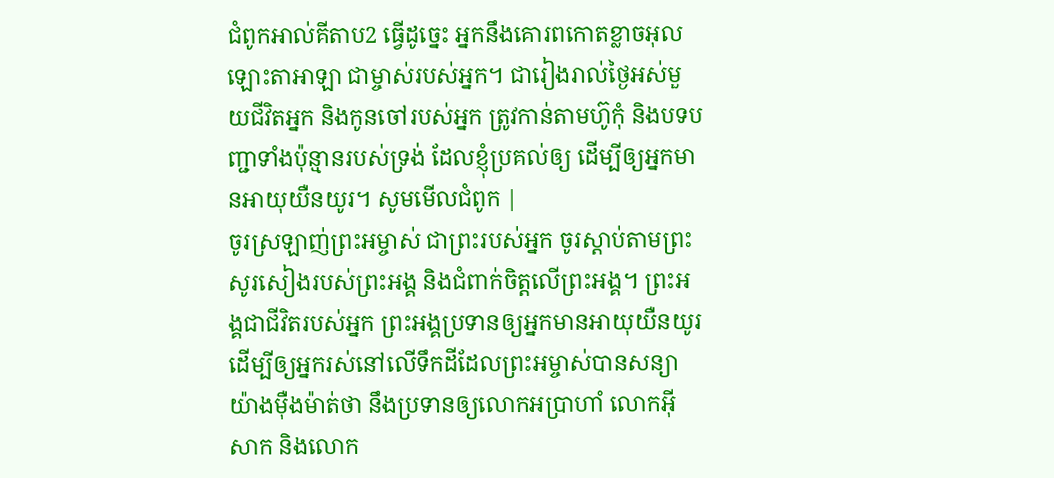ជំពូកអាល់គីតាប2 ធ្វើដូច្នេះ អ្នកនឹងគោរពកោតខ្លាចអុលឡោះតាអាឡា ជាម្ចាស់របស់អ្នក។ ជារៀងរាល់ថ្ងៃអស់មួយជីវិតអ្នក និងកូនចៅរបស់អ្នក ត្រូវកាន់តាមហ៊ូកុំ និងបទបញ្ជាទាំងប៉ុន្មានរបស់ទ្រង់ ដែលខ្ញុំប្រគល់ឲ្យ ដើម្បីឲ្យអ្នកមានអាយុយឺនយូរ។ សូមមើលជំពូក |
ចូរស្រឡាញ់ព្រះអម្ចាស់ ជាព្រះរបស់អ្នក ចូរស្ដាប់តាមព្រះសូរសៀងរបស់ព្រះអង្គ និងជំពាក់ចិត្តលើព្រះអង្គ។ ព្រះអង្គជាជីវិតរបស់អ្នក ព្រះអង្គប្រទានឲ្យអ្នកមានអាយុយឺនយូរ ដើម្បីឲ្យអ្នករស់នៅលើទឹកដីដែលព្រះអម្ចាស់បានសន្យាយ៉ាងម៉ឺងម៉ាត់ថា នឹងប្រទានឲ្យលោកអប្រាហាំ លោកអ៊ីសាក និងលោក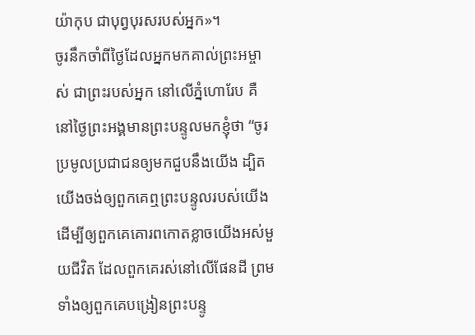យ៉ាកុប ជាបុព្វបុរសរបស់អ្នក»។
ចូរនឹកចាំពីថ្ងៃដែលអ្នកមកគាល់ព្រះអម្ចាស់ ជាព្រះរបស់អ្នក នៅលើភ្នំហោរែប គឺនៅថ្ងៃព្រះអង្គមានព្រះបន្ទូលមកខ្ញុំថា “ចូរប្រមូលប្រជាជនឲ្យមកជួបនឹងយើង ដ្បិតយើងចង់ឲ្យពួកគេឮព្រះបន្ទូលរបស់យើង ដើម្បីឲ្យពួកគេគោរពកោតខ្លាចយើងអស់មួយជីវិត ដែលពួកគេរស់នៅលើផែនដី ព្រមទាំងឲ្យពួកគេបង្រៀនព្រះបន្ទូ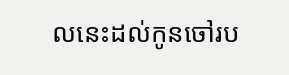លនេះដល់កូនចៅរប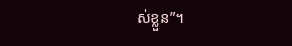ស់ខ្លួន”។